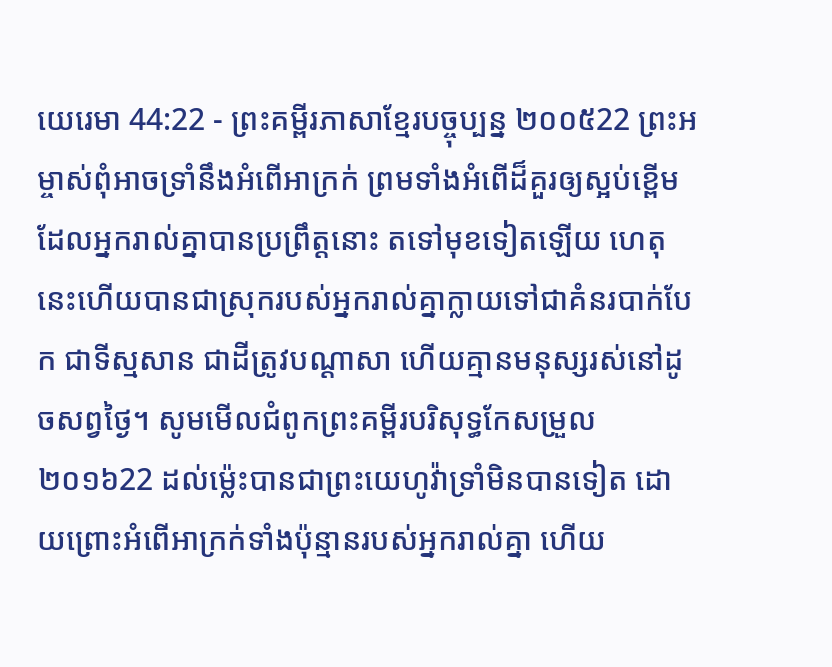យេរេមា 44:22 - ព្រះគម្ពីរភាសាខ្មែរបច្ចុប្បន្ន ២០០៥22 ព្រះអម្ចាស់ពុំអាចទ្រាំនឹងអំពើអាក្រក់ ព្រមទាំងអំពើដ៏គួរឲ្យស្អប់ខ្ពើម ដែលអ្នករាល់គ្នាបានប្រព្រឹត្តនោះ តទៅមុខទៀតឡើយ ហេតុនេះហើយបានជាស្រុករបស់អ្នករាល់គ្នាក្លាយទៅជាគំនរបាក់បែក ជាទីស្មសាន ជាដីត្រូវបណ្ដាសា ហើយគ្មានមនុស្សរស់នៅដូចសព្វថ្ងៃ។ សូមមើលជំពូកព្រះគម្ពីរបរិសុទ្ធកែសម្រួល ២០១៦22 ដល់ម៉្លេះបានជាព្រះយេហូវ៉ាទ្រាំមិនបានទៀត ដោយព្រោះអំពើអាក្រក់ទាំងប៉ុន្មានរបស់អ្នករាល់គ្នា ហើយ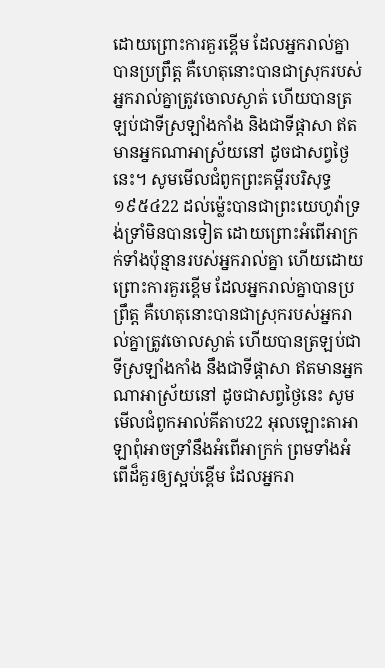ដោយព្រោះការគួរខ្ពើម ដែលអ្នករាល់គ្នាបានប្រព្រឹត្ត គឺហេតុនោះបានជាស្រុករបស់អ្នករាល់គ្នាត្រូវចោលស្ងាត់ ហើយបានត្រឡប់ជាទីស្រឡាំងកាំង និងជាទីផ្ដាសា ឥតមានអ្នកណាអាស្រ័យនៅ ដូចជាសព្វថ្ងៃនេះ។ សូមមើលជំពូកព្រះគម្ពីរបរិសុទ្ធ ១៩៥៤22 ដល់ម៉្លេះបានជាព្រះយេហូវ៉ាទ្រង់ទ្រាំមិនបានទៀត ដោយព្រោះអំពើអាក្រក់ទាំងប៉ុន្មានរបស់អ្នករាល់គ្នា ហើយដោយព្រោះការគួរខ្ពើម ដែលអ្នករាល់គ្នាបានប្រព្រឹត្ត គឺហេតុនោះបានជាស្រុករបស់អ្នករាល់គ្នាត្រូវចោលស្ងាត់ ហើយបានត្រឡប់ជាទីស្រឡាំងកាំង នឹងជាទីផ្តាសា ឥតមានអ្នកណាអាស្រ័យនៅ ដូចជាសព្វថ្ងៃនេះ សូមមើលជំពូកអាល់គីតាប22 អុលឡោះតាអាឡាពុំអាចទ្រាំនឹងអំពើអាក្រក់ ព្រមទាំងអំពើដ៏គួរឲ្យស្អប់ខ្ពើម ដែលអ្នករា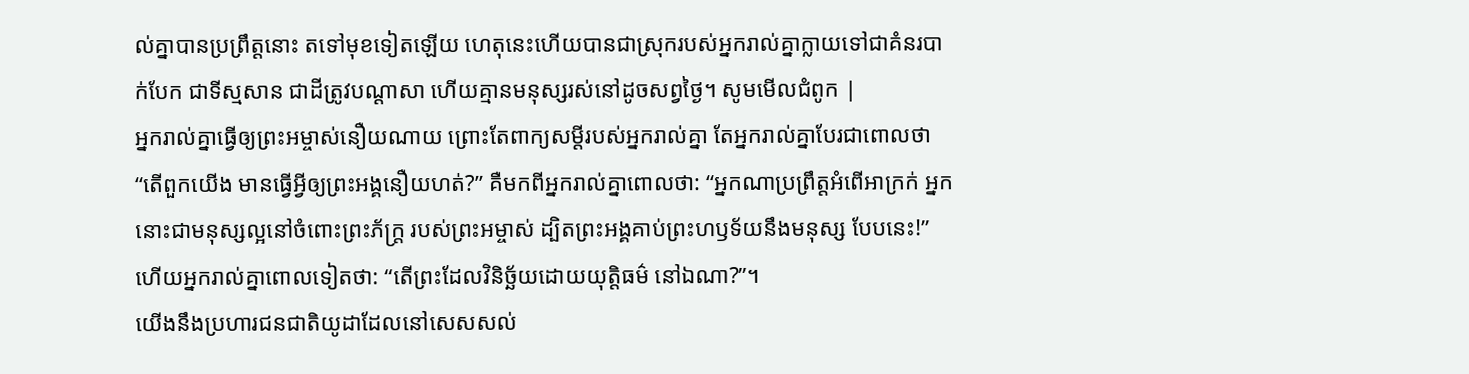ល់គ្នាបានប្រព្រឹត្តនោះ តទៅមុខទៀតឡើយ ហេតុនេះហើយបានជាស្រុករបស់អ្នករាល់គ្នាក្លាយទៅជាគំនរបាក់បែក ជាទីស្មសាន ជាដីត្រូវបណ្ដាសា ហើយគ្មានមនុស្សរស់នៅដូចសព្វថ្ងៃ។ សូមមើលជំពូក |
អ្នករាល់គ្នាធ្វើឲ្យព្រះអម្ចាស់នឿយណាយ ព្រោះតែពាក្យសម្ដីរបស់អ្នករាល់គ្នា តែអ្នករាល់គ្នាបែរជាពោលថា “តើពួកយើង មានធ្វើអ្វីឲ្យព្រះអង្គនឿយហត់?” គឺមកពីអ្នករាល់គ្នាពោលថា: “អ្នកណាប្រព្រឹត្តអំពើអាក្រក់ អ្នកនោះជាមនុស្សល្អនៅចំពោះព្រះភ័ក្ត្រ របស់ព្រះអម្ចាស់ ដ្បិតព្រះអង្គគាប់ព្រះហឫទ័យនឹងមនុស្ស បែបនេះ!” ហើយអ្នករាល់គ្នាពោលទៀតថា: “តើព្រះដែលវិនិច្ឆ័យដោយយុត្តិធម៌ នៅឯណា?”។
យើងនឹងប្រហារជនជាតិយូដាដែលនៅសេសសល់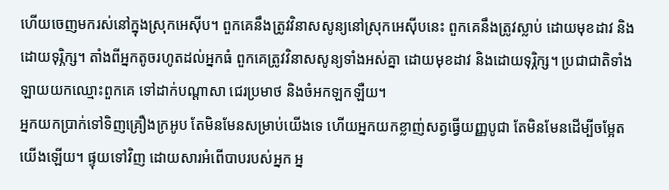ហើយចេញមករស់នៅក្នុងស្រុកអេស៊ីប។ ពួកគេនឹងត្រូវវិនាសសូន្យនៅស្រុកអេស៊ីបនេះ ពួកគេនឹងត្រូវស្លាប់ ដោយមុខដាវ និងដោយទុរ្ភិក្ស។ តាំងពីអ្នកតូចរហូតដល់អ្នកធំ ពួកគេត្រូវវិនាសសូន្យទាំងអស់គ្នា ដោយមុខដាវ និងដោយទុរ្ភិក្ស។ ប្រជាជាតិទាំងឡាយយកឈ្មោះពួកគេ ទៅដាក់បណ្ដាសា ជេរប្រមាថ និងចំអកឡកឡឺយ។
អ្នកយកប្រាក់ទៅទិញគ្រឿងក្រអូប តែមិនមែនសម្រាប់យើងទេ ហើយអ្នកយកខ្លាញ់សត្វធ្វើយញ្ញបូជា តែមិនមែនដើម្បីចម្អែតយើងឡើយ។ ផ្ទុយទៅវិញ ដោយសារអំពើបាបរបស់អ្នក អ្ន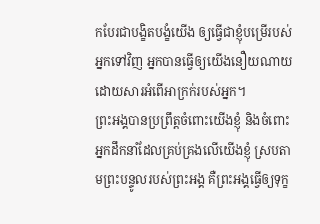កបែរជាបង្ខិតបង្ខំយើង ឲ្យធ្វើជាខ្ញុំបម្រើរបស់អ្នកទៅវិញ អ្នកបានធ្វើឲ្យយើងនឿយណាយ ដោយសារអំពើអាក្រក់របស់អ្នក។
ព្រះអង្គបានប្រព្រឹត្តចំពោះយើងខ្ញុំ និងចំពោះអ្នកដឹកនាំដែលគ្រប់គ្រងលើយើងខ្ញុំ ស្របតាមព្រះបន្ទូលរបស់ព្រះអង្គ គឺព្រះអង្គធ្វើឲ្យទុក្ខ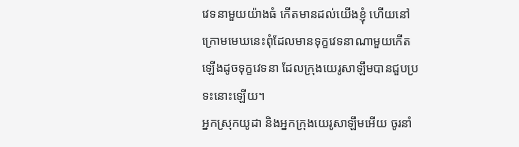វេទនាមួយយ៉ាងធំ កើតមានដល់យើងខ្ញុំ ហើយនៅក្រោមមេឃនេះពុំដែលមានទុក្ខវេទនាណាមួយកើតឡើងដូចទុក្ខវេទនា ដែលក្រុងយេរូសាឡឹមបានជួបប្រទះនោះឡើយ។
អ្នកស្រុកយូដា និងអ្នកក្រុងយេរូសាឡឹមអើយ ចូរនាំ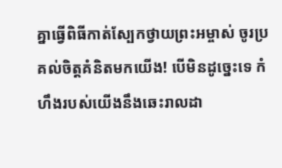គ្នាធ្វើពិធីកាត់ស្បែកថ្វាយព្រះអម្ចាស់ ចូរប្រគល់ចិត្តគំនិតមកយើង! បើមិនដូច្នេះទេ កំហឹងរបស់យើងនឹងឆេះរាលដា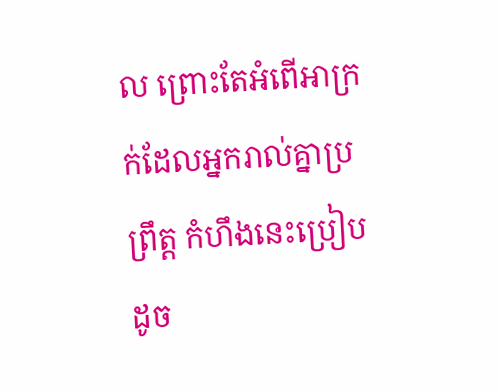ល ព្រោះតែអំពើអាក្រក់ដែលអ្នករាល់គ្នាប្រព្រឹត្ត កំហឹងនេះប្រៀបដូច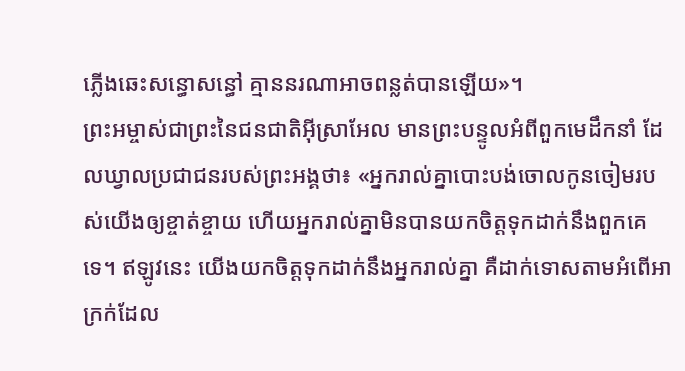ភ្លើងឆេះសន្ធោសន្ធៅ គ្មាននរណាអាចពន្លត់បានឡើយ»។
ព្រះអម្ចាស់ជាព្រះនៃជនជាតិអ៊ីស្រាអែល មានព្រះបន្ទូលអំពីពួកមេដឹកនាំ ដែលឃ្វាលប្រជាជនរបស់ព្រះអង្គថា៖ «អ្នករាល់គ្នាបោះបង់ចោលកូនចៀមរបស់យើងឲ្យខ្ចាត់ខ្ចាយ ហើយអ្នករាល់គ្នាមិនបានយកចិត្តទុកដាក់នឹងពួកគេទេ។ ឥឡូវនេះ យើងយកចិត្តទុកដាក់នឹងអ្នករាល់គ្នា គឺដាក់ទោសតាមអំពើអាក្រក់ដែល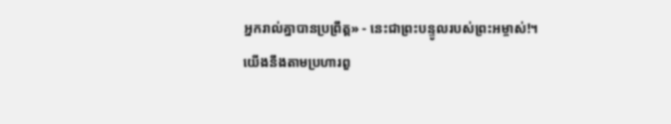អ្នករាល់គ្នាបានប្រព្រឹត្ត» - នេះជាព្រះបន្ទូលរបស់ព្រះអម្ចាស់!។
យើងនឹងតាមប្រហារពួ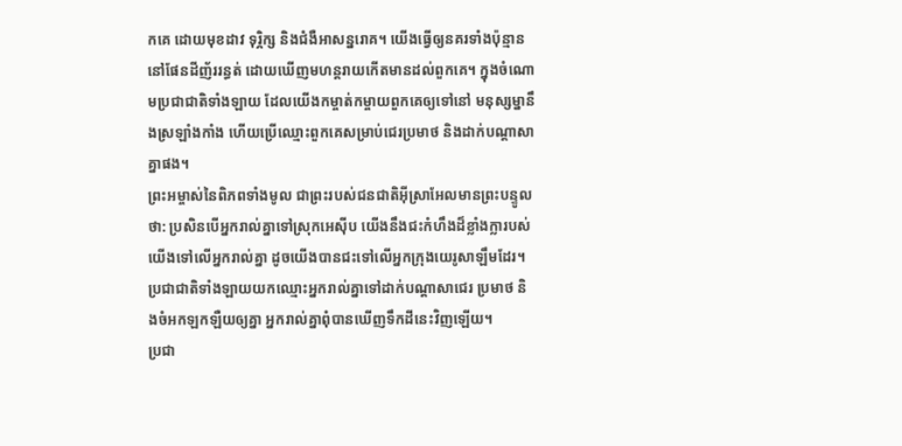កគេ ដោយមុខដាវ ទុរ្ភិក្ស និងជំងឺអាសន្នរោគ។ យើងធ្វើឲ្យនគរទាំងប៉ុន្មាននៅផែនដីញ័ររន្ធត់ ដោយឃើញមហន្តរាយកើតមានដល់ពួកគេ។ ក្នុងចំណោមប្រជាជាតិទាំងឡាយ ដែលយើងកម្ចាត់កម្ចាយពួកគេឲ្យទៅនៅ មនុស្សម្នានឹងស្រឡាំងកាំង ហើយប្រើឈ្មោះពួកគេសម្រាប់ជេរប្រមាថ និងដាក់បណ្ដាសាគ្នាផង។
ព្រះអម្ចាស់នៃពិភពទាំងមូល ជាព្រះរបស់ជនជាតិអ៊ីស្រាអែលមានព្រះបន្ទូលថា: ប្រសិនបើអ្នករាល់គ្នាទៅស្រុកអេស៊ីប យើងនឹងជះកំហឹងដ៏ខ្លាំងក្លារបស់យើងទៅលើអ្នករាល់គ្នា ដូចយើងបានជះទៅលើអ្នកក្រុងយេរូសាឡឹមដែរ។ ប្រជាជាតិទាំងឡាយយកឈ្មោះអ្នករាល់គ្នាទៅដាក់បណ្ដាសាជេរ ប្រមាថ និងចំអកឡកឡឺយឲ្យគ្នា អ្នករាល់គ្នាពុំបានឃើញទឹកដីនេះវិញឡើយ។
ប្រជា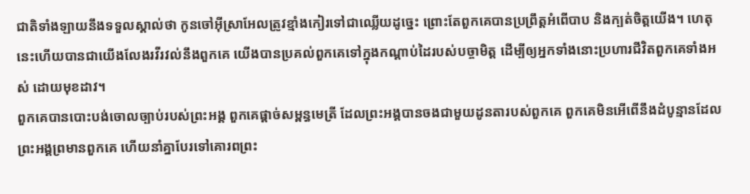ជាតិទាំងឡាយនឹងទទួលស្គាល់ថា កូនចៅអ៊ីស្រាអែលត្រូវខ្មាំងកៀរទៅជាឈ្លើយដូច្នេះ ព្រោះតែពួកគេបានប្រព្រឹត្តអំពើបាប និងក្បត់ចិត្តយើង។ ហេតុនេះហើយបានជាយើងលែងរវីរវល់នឹងពួកគេ យើងបានប្រគល់ពួកគេទៅក្នុងកណ្ដាប់ដៃរបស់បច្ចាមិត្ត ដើម្បីឲ្យអ្នកទាំងនោះប្រហារជីវិតពួកគេទាំងអស់ ដោយមុខដាវ។
ពួកគេបានបោះបង់ចោលច្បាប់របស់ព្រះអង្គ ពួកគេផ្ដាច់សម្ពន្ធមេត្រី ដែលព្រះអង្គបានចងជាមួយដូនតារបស់ពួកគេ ពួកគេមិនអើពើនឹងដំបូន្មានដែលព្រះអង្គព្រមានពួកគេ ហើយនាំគ្នាបែរទៅគោរពព្រះ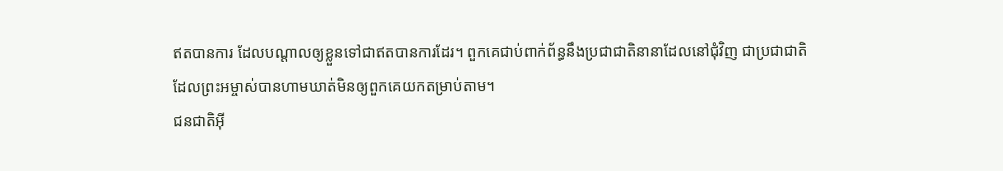ឥតបានការ ដែលបណ្ដាលឲ្យខ្លួនទៅជាឥតបានការដែរ។ ពួកគេជាប់ពាក់ព័ន្ធនឹងប្រជាជាតិនានាដែលនៅជុំវិញ ជាប្រជាជាតិដែលព្រះអម្ចាស់បានហាមឃាត់មិនឲ្យពួកគេយកតម្រាប់តាម។
ជនជាតិអ៊ី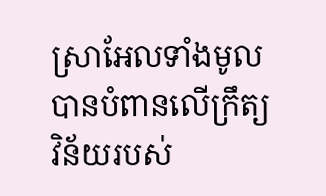ស្រាអែលទាំងមូលបានបំពានលើក្រឹត្យវិន័យរបស់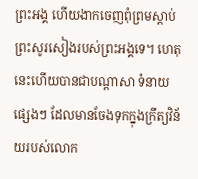ព្រះអង្គ ហើយងាកចេញពុំព្រមស្ដាប់ព្រះសូរសៀងរបស់ព្រះអង្គទេ។ ហេតុនេះហើយបានជាបណ្ដាសា ទំនាយផ្សេងៗ ដែលមានចែងទុកក្នុងក្រឹត្យវិន័យរបស់លោក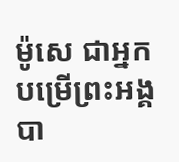ម៉ូសេ ជាអ្នកបម្រើព្រះអង្គ បា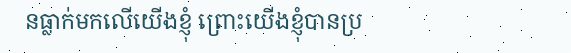នធ្លាក់មកលើយើងខ្ញុំ ព្រោះយើងខ្ញុំបានប្រ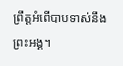ព្រឹត្តអំពើបាបទាស់នឹងព្រះអង្គ។